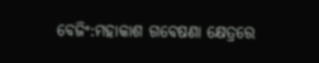ବେଜିଂ:ମହାକାଶ ଗବେଷଣା କ୍ଷେତ୍ରରେ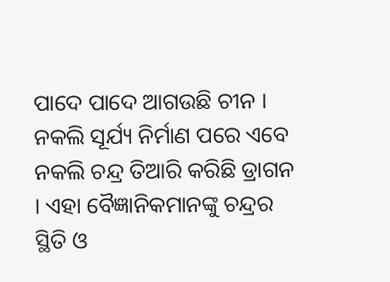ପାଦେ ପାଦେ ଆଗଉଛି ଚୀନ । ନକଲି ସୂର୍ଯ୍ୟ ନିର୍ମାଣ ପରେ ଏବେ ନକଲି ଚନ୍ଦ୍ର ତିଆରି କରିଛି ଡ୍ରାଗନ । ଏହା ବୈଜ୍ଞାନିକମାନଙ୍କୁ ଚନ୍ଦ୍ରର ସ୍ଥିତି ଓ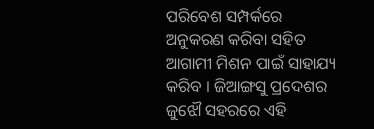ପରିବେଶ ସମ୍ପର୍କରେ ଅନୁକରଣ କରିବା ସହିତ ଆଗାମୀ ମିଶନ ପାଇଁ ସାହାଯ୍ୟ କରିବ । ଜିଆଙ୍ଗସୁ ପ୍ରଦେଶର ଜୁଝୌ ସହରରେ ଏହି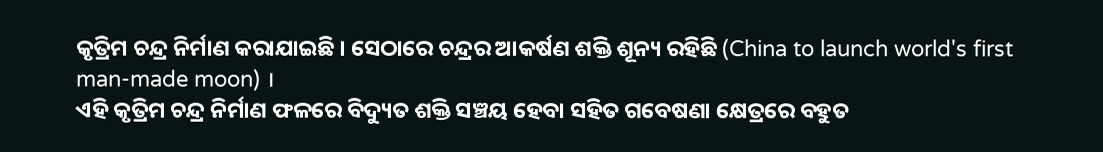କୃତ୍ରିମ ଚନ୍ଦ୍ର ନିର୍ମାଣ କରାଯାଇଛି । ସେଠାରେ ଚନ୍ଦ୍ରର ଆକର୍ଷଣ ଶକ୍ତି ଶୂନ୍ୟ ରହିଛି (China to launch world's first man-made moon) ।
ଏହି କୃତ୍ରିମ ଚନ୍ଦ୍ର ନିର୍ମାଣ ଫଳରେ ବିଦ୍ୟୁତ ଶକ୍ତି ସଞ୍ଚୟ ହେବା ସହିତ ଗବେଷଣା କ୍ଷେତ୍ରରେ ବହୁତ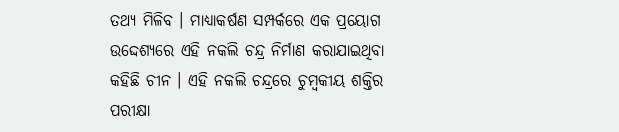ତଥ୍ୟ ମିଳିବ । ମାଧ୍ୟାକର୍ଷଣ ସମ୍ପର୍କରେ ଏକ ପ୍ରୟୋଗ ଉଦ୍ଦେଶ୍ୟରେ ଏହି ନକଲି ଚନ୍ଦ୍ର ନିର୍ମାଣ କରାଯାଇଥିବା କହିଛି ଚୀନ । ଏହି ନକଲି ଚନ୍ଦ୍ରରେ ଚୁମ୍ବକୀୟ ଶକ୍ତିର ପରୀକ୍ଷା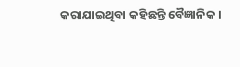କରାଯାଇଥିବା କହିଛନ୍ତି ବୈଜ୍ଞାନିକ ।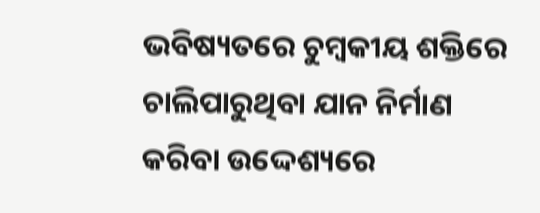ଭବିଷ୍ୟତରେ ଚୁମ୍ବକୀୟ ଶକ୍ତିରେ ଚାଲିପାରୁଥିବା ଯାନ ନିର୍ମାଣ କରିବା ଉଦ୍ଦେଶ୍ୟରେ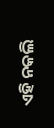ଏହି ନକଲି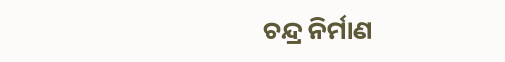ଚନ୍ଦ୍ର ନିର୍ମାଣ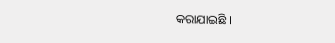କରାଯାଇଛି ।